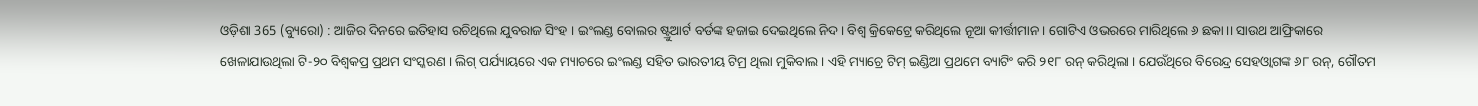ଓଡ଼ିଶା 365 (ବ୍ୟୁରୋ) : ଆଜିର ଦିନରେ ଇତିହାସ ରଚିଥିଲେ ଯୁବରାଜ ସିଂହ । ଇଂଲଣ୍ଡ ବୋଲର ଷ୍ଟ୍ରୁଆର୍ଟ ବର୍ଡଙ୍କ ହଜାଇ ଦେଇଥିଲେ ନିଦ। ବିଶ୍ୱ କ୍ରିକେଟ୍ରେ କରିଥିଲେ ନୂଆ କୀର୍ତ୍ତୀମାନ । ଗୋଟିଏ ଓଭରରେ ମାରିଥିଲେ ୬ ଛକା।। ସାଉଥ ଆଫ୍ରିକାରେ ଖେଳାଯାଉଥିଲା ଟି-୨୦ ବିଶ୍ୱକପ୍ର ପ୍ରଥମ ସଂସ୍କରଣ । ଲିଗ୍ ପର୍ଯ୍ୟାୟରେ ଏକ ମ୍ୟାଚରେ ଇଂଲଣ୍ଡ ସହିତ ଭାରତୀୟ ଟିମ୍ର ଥିଲା ମୁକିବାଲ । ଏହି ମ୍ୟାଚ୍ରେ ଟିମ୍ ଇଣ୍ଡିଆ ପ୍ରଥମେ ବ୍ୟାଟିଂ କରି ୨୧୮ ରନ୍ କରିଥିଲା । ଯେଉଁଥିରେ ବିରେନ୍ଦ୍ର ସେହଓ୍ୱାଗଙ୍କ ୬୮ ରନ୍, ଗୌତମ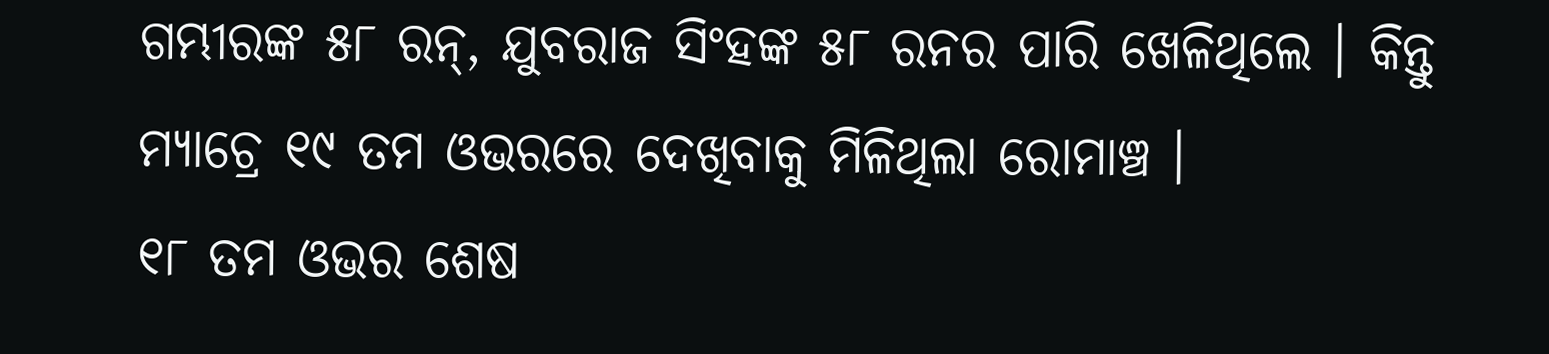ଗମ୍ଭୀରଙ୍କ ୫୮ ରନ୍, ଯୁବରାଜ ସିଂହଙ୍କ ୫୮ ରନର ପାରି ଖେଳିଥିଲେ । କିନ୍ତୁ ମ୍ୟାଚ୍ରେ ୧୯ ତମ ଓଭରରେ ଦେଖିବାକୁ ମିଳିଥିଲା ରୋମାଞ୍ଚ ।
୧୮ ତମ ଓଭର ଶେଷ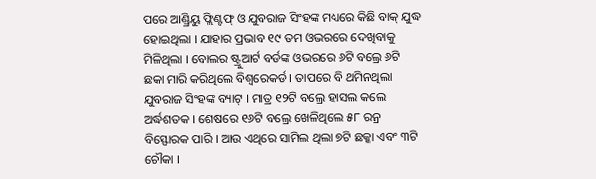ପରେ ଆଣ୍ଡ୍ରିୟୁ ଫ୍ଲିଣ୍ଟଫ୍ ଓ ଯୁବରାଜ ସିଂହଙ୍କ ମଧ୍ୟରେ କିଛି ବାକ୍ ଯୁଦ୍ଧ ହୋଇଥିଲା । ଯାହାର ପ୍ରଭାବ ୧୯ ତମ ଓଭରରେ ଦେଖିବାକୁ ମିଳିଥିଲା । ବୋଲର ଷ୍ଟ୍ରୁଆର୍ଟ ବର୍ଡଙ୍କ ଓଭରରେ ୬ଟି ବଲ୍ରେ ୬ଟି ଛକା ମାରି କରିଥିଲେ ବିଶ୍ୱରେକର୍ଡ । ତାପରେ ବି ଥମିନଥିଲା ଯୁବରାଜ ସିଂହଙ୍କ ବ୍ୟାଟ୍ । ମାତ୍ର ୧୨ଟି ବଲ୍ରେ ହାସଲ କଲେ ଅର୍ଦ୍ଧଶତକ । ଶେଷରେ ୧୬ଟି ବଲ୍ରେ ଖେଳିଥିଲେ ୫୮ ରନ୍ର ବିସ୍ଫୋରକ ପାରି । ଆଉ ଏଥିରେ ସାମିଲ ଥିଲା ୭ଟି ଛକ୍କା ଏବଂ ୩ଟି ଚୌକା ।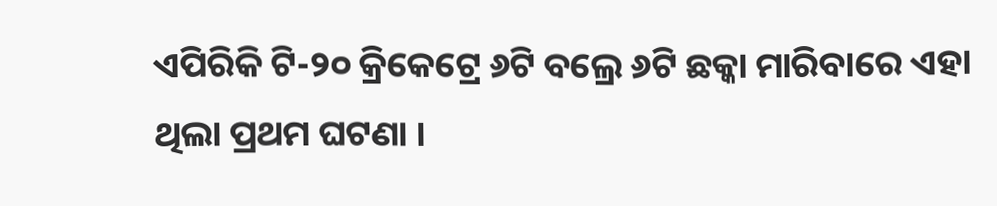ଏପିରିକି ଟି-୨୦ କ୍ରିକେଟ୍ରେ ୬ଟି ବଲ୍ରେ ୬ଟି ଛକ୍କା ମାରିବାରେ ଏହା ଥିଲା ପ୍ରଥମ ଘଟଣା ।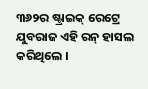୩୬୨ର ଷ୍ଟ୍ରାଇକ୍ ରେଟ୍ରେ ଯୁବରାଜ ଏହି ରନ୍ ହାସଲ କରିଥିଲେ ।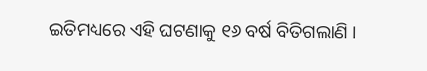ଇତିମଧ୍ୟରେ ଏହି ଘଟଣାକୁ ୧୬ ବର୍ଷ ବିତିଗଲାଣି ।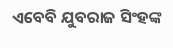ଏବେବି ଯୁବରାଜ ସିଂହଙ୍କ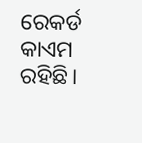ରେକର୍ଡ କାଏମ ରହିଛି।